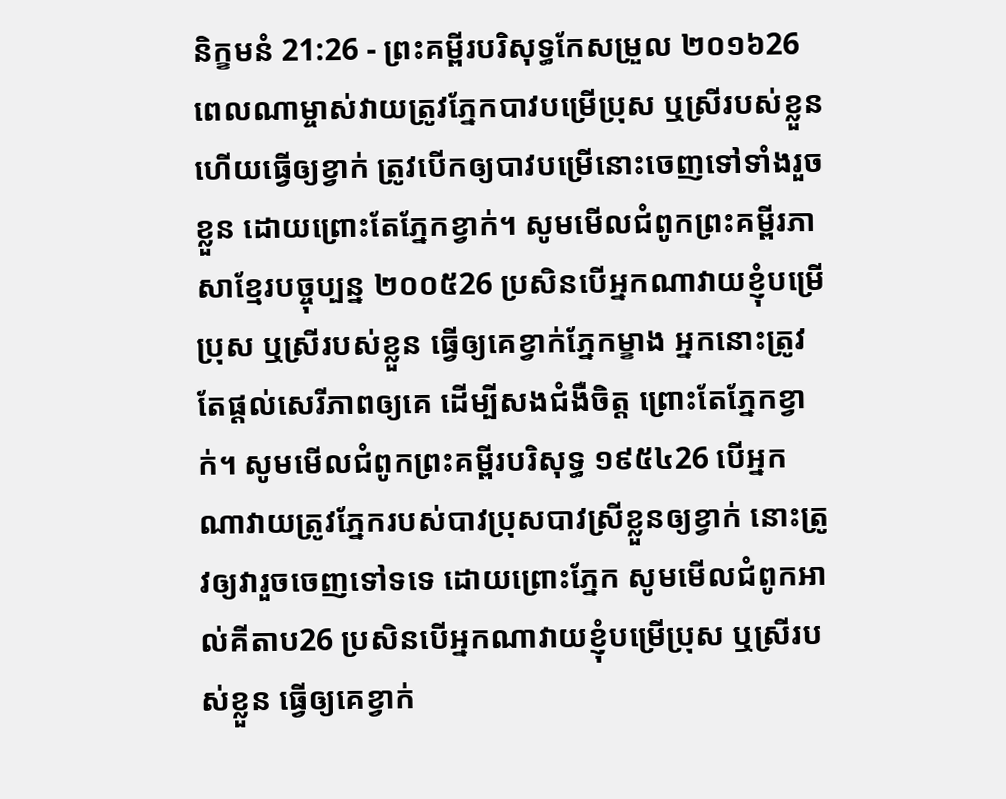និក្ខមនំ 21:26 - ព្រះគម្ពីរបរិសុទ្ធកែសម្រួល ២០១៦26 ពេលណាម្ចាស់វាយត្រូវភ្នែកបាវបម្រើប្រុស ឬស្រីរបស់ខ្លួន ហើយធ្វើឲ្យខ្វាក់ ត្រូវបើកឲ្យបាវបម្រើនោះចេញទៅទាំងរួចខ្លួន ដោយព្រោះតែភ្នែកខ្វាក់។ សូមមើលជំពូកព្រះគម្ពីរភាសាខ្មែរបច្ចុប្បន្ន ២០០៥26 ប្រសិនបើអ្នកណាវាយខ្ញុំបម្រើប្រុស ឬស្រីរបស់ខ្លួន ធ្វើឲ្យគេខ្វាក់ភ្នែកម្ខាង អ្នកនោះត្រូវតែផ្ដល់សេរីភាពឲ្យគេ ដើម្បីសងជំងឺចិត្ត ព្រោះតែភ្នែកខ្វាក់។ សូមមើលជំពូកព្រះគម្ពីរបរិសុទ្ធ ១៩៥៤26 បើអ្នកណាវាយត្រូវភ្នែករបស់បាវប្រុសបាវស្រីខ្លួនឲ្យខ្វាក់ នោះត្រូវឲ្យវារួចចេញទៅទទេ ដោយព្រោះភ្នែក សូមមើលជំពូកអាល់គីតាប26 ប្រសិនបើអ្នកណាវាយខ្ញុំបម្រើប្រុស ឬស្រីរបស់ខ្លួន ធ្វើឲ្យគេខ្វាក់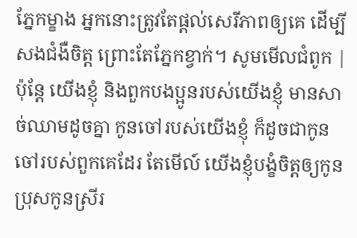ភ្នែកម្ខាង អ្នកនោះត្រូវតែផ្តល់សេរីភាពឲ្យគេ ដើម្បីសងជំងឺចិត្ត ព្រោះតែភ្នែកខ្វាក់។ សូមមើលជំពូក |
ប៉ុន្តែ យើងខ្ញុំ និងពួកបងប្អូនរបស់យើងខ្ញុំ មានសាច់ឈាមដូចគ្នា កូនចៅរបស់យើងខ្ញុំ ក៏ដូចជាកូនចៅរបស់ពួកគេដែរ តែមើល៍ យើងខ្ញុំបង្ខំចិត្តឲ្យកូនប្រុសកូនស្រីរ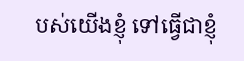បស់យើងខ្ញុំ ទៅធ្វើជាខ្ញុំ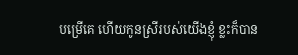បម្រើគេ ហើយកូនស្រីរបស់យើងខ្ញុំ ខ្លះក៏បាន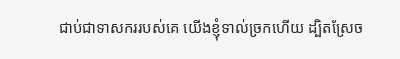ជាប់ជាទាសកររបស់គេ យើងខ្ញុំទាល់ច្រកហើយ ដ្បិតស្រែច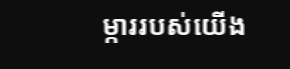ម្ការរបស់យើង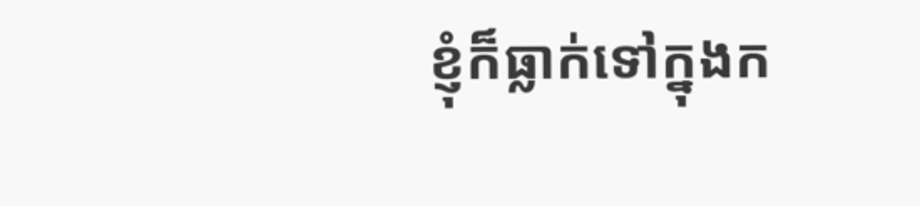ខ្ញុំក៏ធ្លាក់ទៅក្នុងក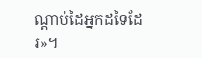ណ្ដាប់ដៃអ្នកដទៃដែរ»។